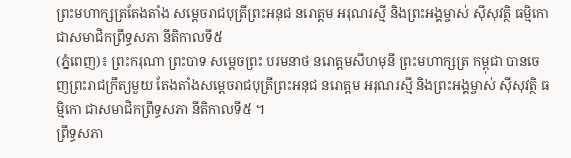ព្រះមហាក្សត្រតែងតាំង សម្តេចរាជបុត្រីព្រះអនុជ នរោត្តម អរុណរស្មី និងព្រះអង្គម្ចាស់ ស៊ីសុវត្ថិ ធម្មិកោ ជាសមាជិកព្រឹទ្ធសភា នីតិកាលទី៥
(ភ្នំពេញ)៖ ព្រះករុណា ព្រះបាទ សម្តេចព្រះ បរមនាថ នរោត្តមសីហមុនី ព្រះមហាក្សត្រ កម្ពុជា បានចេញព្រះរាជក្រឹត្យមួយ តែងតាំងសម្តេចរាជបុត្រីព្រះអនុជ នរោត្តម អរុណរស្មី និងព្រះអង្គម្ចាស់ ស៊ីសុវត្ថិ ធម្មិកោ ជាសមាជិកព្រឹទ្ធសភា នីតិកាលទី៥ ។
ព្រឹទ្ធសភា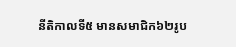នីតិកាលទី៥ មានសមាជិក៦២រូប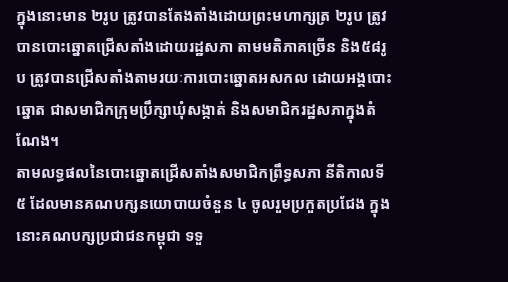ក្នុងនោះមាន ២រូប ត្រូវបានតែងតាំងដោយព្រះមហាក្សត្រ ២រូប ត្រូវបានបោះឆ្នោតជ្រើសតាំងដោយរដ្ឋសភា តាមមតិភាគច្រើន និង៥៨រូប ត្រូវបានជ្រើសតាំងតាមរយៈការបោះឆ្នោតអសកល ដោយអង្គបោះឆ្នោត ជាសមាជិកក្រុមប្រឹក្សាឃុំសង្កាត់ និងសមាជិករដ្ឋសភាក្នុងតំណែង។
តាមលទ្ធផលនៃបោះឆ្នោតជ្រើសតាំងសមាជិកព្រឹទ្ធសភា នីតិកាលទី ៥ ដែលមានគណបក្សនយោបាយចំនួន ៤ ចូលរួមប្រកួតប្រជែង ក្នុងនោះគណបក្សប្រជាជនកម្ពុជា ទទួ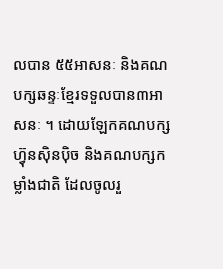លបាន ៥៥អាសនៈ និងគណបក្សឆន្ទៈខ្មែរទទួលបាន៣អាសនៈ ។ ដោយឡែកគណបក្សហ្វ៊ុនស៊ិនប៉ិច និងគណបក្សកម្លាំងជាតិ ដែលចូលរួ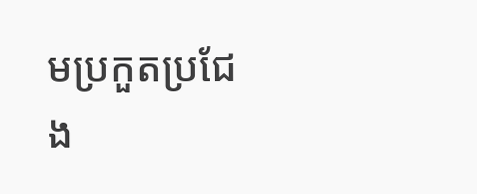មប្រកួតប្រជែង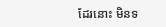ដែរនោះ មិនទ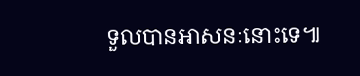ទួលបានអាសនៈនោះទេ៕